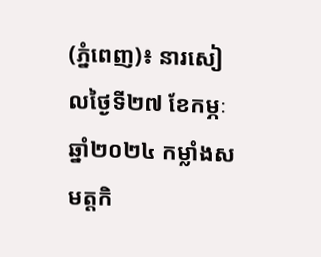(ភ្នំពេញ)៖ នារសៀលថ្ងៃទី២៧ ខែកម្ភៈ ឆ្នាំ២០២៤ កម្លាំងសមត្តកិ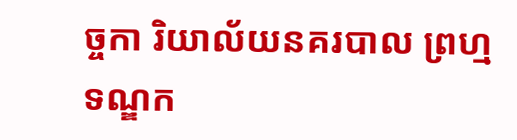ច្ចកា រិយាល័យនគរបាល ព្រហ្មទណ្ឌក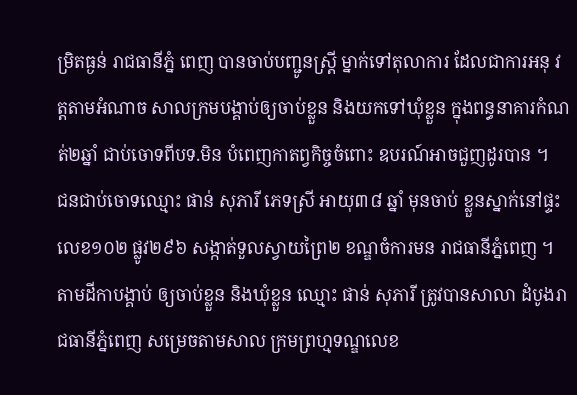ម្រិតធ្ងន់ រាជធានីភ្នំ ពេញ បានចាប់បញ្ជូនស្ត្រី ម្នាក់ទៅតុលាការ ដែលជាការអនុ វត្តតាមអំណាច សាលក្រមបង្គាប់ឲ្យចាប់ខ្លួន និងយកទៅឃុំខ្លួន ក្នុងពន្ធនាគារកំណត់២ឆ្នាំ ជាប់ចោទពីបទ.មិន បំពេញកាតព្វកិច្ចចំពោះ ឧបរណ៍អាចជួញដូរបាន ។
ជនជាប់ចោទឈ្មោះ ផាន់ សុភារី ភេទស្រី អាយុ៣៨ ឆ្នាំ មុនចាប់ ខ្លួនស្នាក់នៅផ្ទះលេខ១០២ ផ្លូវ២៩៦ សង្កាត់ទួលស្វាយព្រៃ២ ខណ្ឌចំការមន រាជធានីភ្នំពេញ ។
តាមដីកាបង្គាប់ ឲ្យចាប់ខ្លួន និងឃុំខ្លួន ឈ្មោះ ផាន់ សុភារី ត្រូវបានសាលា ដំបូងរាជធានីភ្នំពេញ សម្រេចតាមសាល ក្រមព្រហ្មទណ្ឌលេខ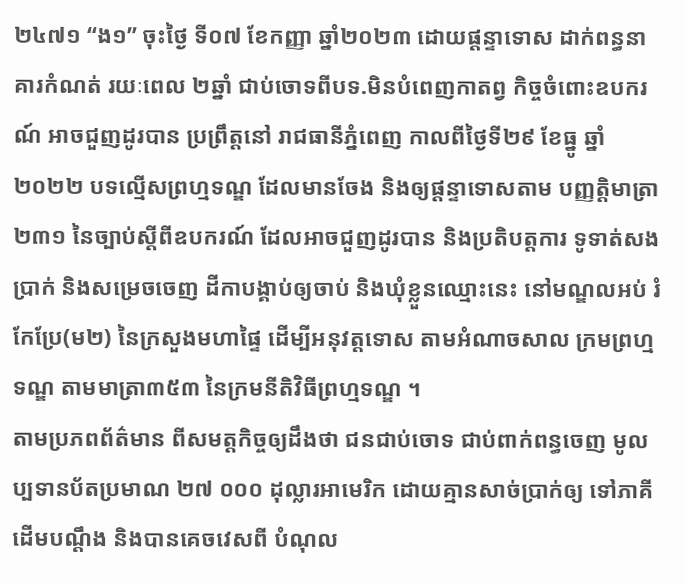២៤៧១ “ង១” ចុះថ្ងៃ ទី០៧ ខែកញ្ញា ឆ្នាំ២០២៣ ដោយផ្តន្ទាទោស ដាក់ពន្ធនាគារកំណត់ រយៈពេល ២ឆ្នាំ ជាប់ចោទពីបទ.មិនបំពេញកាតព្វ កិច្ចចំពោះឧបករណ៍ អាចជួញដូរបាន ប្រព្រឹត្តនៅ រាជធានីភ្នំពេញ កាលពីថ្ងៃទី២៩ ខែធ្នូ ឆ្នាំ២០២២ បទល្មើសព្រហ្មទណ្ឌ ដែលមានចែង និងឲ្យផ្តន្ទាទោសតាម បញ្ញត្តិមាត្រា២៣១ នៃច្បាប់ស្តីពីឧបករណ៍ ដែលអាចជួញដូរបាន និងប្រតិបត្តការ ទូទាត់សងប្រាក់ និងសម្រេចចេញ ដីកាបង្គាប់ឲ្យចាប់ និងឃុំខ្លួនឈ្មោះនេះ នៅមណ្ឌលអប់ រំកែប្រែ(ម២) នៃក្រសួងមហាផ្ទៃ ដើម្បីអនុវត្តទោស តាមអំណាចសាល ក្រមព្រហ្មទណ្ឌ តាមមាត្រា៣៥៣ នៃក្រមនីតិវិធីព្រហ្មទណ្ឌ ។
តាមប្រភពព័ត៌មាន ពីសមត្តកិច្ចឲ្យដឹងថា ជនជាប់ចោទ ជាប់ពាក់ពន្ធចេញ មូលប្បទានប័តប្រមាណ ២៧ ០០០ ដុល្លារអាមេរិក ដោយគ្មានសាច់ប្រាក់ឲ្យ ទៅភាគីដើមបណ្តឹង និងបានគេចវេសពី បំណុល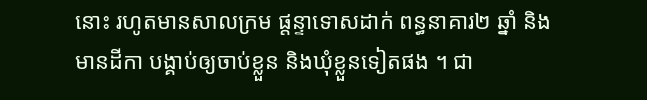នោះ រហូតមានសាលក្រម ផ្តន្ទាទោសដាក់ ពន្ធនាគារ២ ឆ្នាំ និងមានដីកា បង្គាប់ឲ្យចាប់ខ្លួន និងឃុំខ្លួនទៀតផង ។ ជា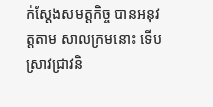ក់ស្តែងសមត្តកិច្ច បានអនុវត្តតាម សាលក្រមនោះ ទើបស្រាវជ្រាវនិ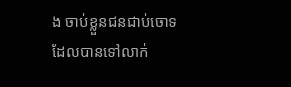ង ចាប់ខ្លួនជនជាប់ចោទ ដែលបានទៅលាក់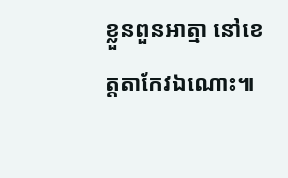ខ្លួនពួនអាត្មា នៅខេត្តតាកែវឯណោះ៕